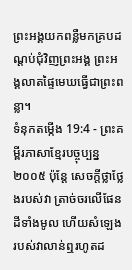ព្រះអង្គយកពន្លឺមកគ្របដណ្ដប់ជុំវិញព្រះអង្គ ព្រះអង្គលាតផ្ទៃមេឃធ្វើជាព្រះពន្លា។
ទំនុកតម្កើង 19:4 - ព្រះគម្ពីរភាសាខ្មែរបច្ចុប្បន្ន ២០០៥ ប៉ុន្តែ សេចក្ដីថ្លាថ្លែងរបស់វា ត្រាច់ចរលើផែនដីទាំងមូល ហើយសំឡេងរបស់វាលាន់ឮរហូតដ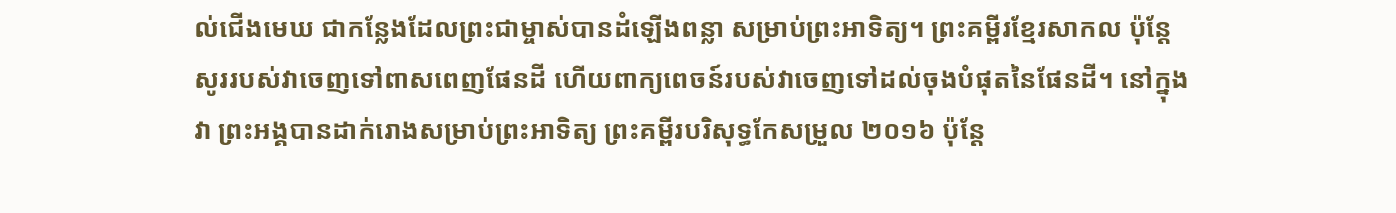ល់ជើងមេឃ ជាកន្លែងដែលព្រះជាម្ចាស់បានដំឡើងពន្លា សម្រាប់ព្រះអាទិត្យ។ ព្រះគម្ពីរខ្មែរសាកល ប៉ុន្តែសូររបស់វាចេញទៅពាសពេញផែនដី ហើយពាក្យពេចន៍របស់វាចេញទៅដល់ចុងបំផុតនៃផែនដី។ នៅក្នុងវា ព្រះអង្គបានដាក់រោងសម្រាប់ព្រះអាទិត្យ ព្រះគម្ពីរបរិសុទ្ធកែសម្រួល ២០១៦ ប៉ុន្តែ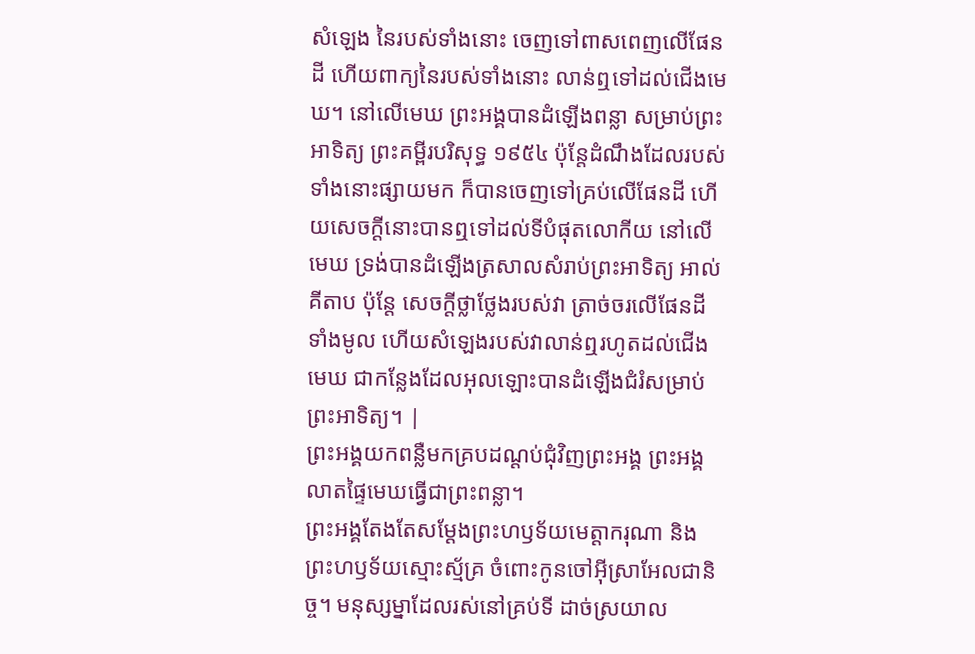សំឡេង នៃរបស់ទាំងនោះ ចេញទៅពាសពេញលើផែនដី ហើយពាក្យនៃរបស់ទាំងនោះ លាន់ឮទៅដល់ជើងមេឃ។ នៅលើមេឃ ព្រះអង្គបានដំឡើងពន្លា សម្រាប់ព្រះអាទិត្យ ព្រះគម្ពីរបរិសុទ្ធ ១៩៥៤ ប៉ុន្តែដំណឹងដែលរបស់ទាំងនោះផ្សាយមក ក៏បានចេញទៅគ្រប់លើផែនដី ហើយសេចក្ដីនោះបានឮទៅដល់ទីបំផុតលោកីយ នៅលើមេឃ ទ្រង់បានដំឡើងត្រសាលសំរាប់ព្រះអាទិត្យ អាល់គីតាប ប៉ុន្តែ សេចក្ដីថ្លាថ្លែងរបស់វា ត្រាច់ចរលើផែនដីទាំងមូល ហើយសំឡេងរបស់វាលាន់ឮរហូតដល់ជើងមេឃ ជាកន្លែងដែលអុលឡោះបានដំឡើងជំរំសម្រាប់ ព្រះអាទិត្យ។ |
ព្រះអង្គយកពន្លឺមកគ្របដណ្ដប់ជុំវិញព្រះអង្គ ព្រះអង្គលាតផ្ទៃមេឃធ្វើជាព្រះពន្លា។
ព្រះអង្គតែងតែសម្តែងព្រះហឫទ័យមេត្តាករុណា និងព្រះហឫទ័យស្មោះស្ម័គ្រ ចំពោះកូនចៅអ៊ីស្រាអែលជានិច្ច។ មនុស្សម្នាដែលរស់នៅគ្រប់ទី ដាច់ស្រយាល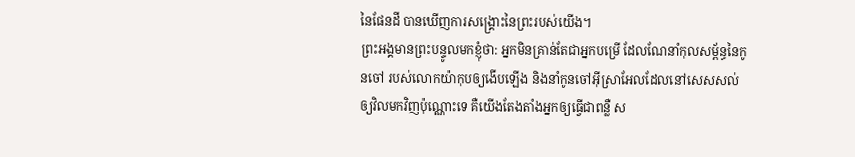នៃផែនដី បានឃើញការសង្គ្រោះនៃព្រះរបស់យើង។
ព្រះអង្គមានព្រះបន្ទូលមកខ្ញុំថា: អ្នកមិនគ្រាន់តែជាអ្នកបម្រើ ដែលណែនាំកុលសម្ព័ន្ធនៃកូនចៅ របស់លោកយ៉ាកុបឲ្យងើបឡើង និងនាំកូនចៅអ៊ីស្រាអែលដែលនៅសេសសល់ ឲ្យវិលមកវិញប៉ុណ្ណោះទេ គឺយើងតែងតាំងអ្នកឲ្យធ្វើជាពន្លឺ ស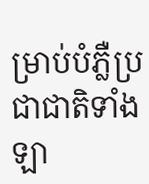ម្រាប់បំភ្លឺប្រជាជាតិទាំងឡា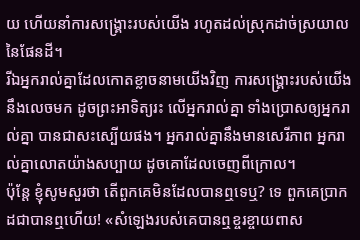យ ហើយនាំការសង្គ្រោះរបស់យើង រហូតដល់ស្រុកដាច់ស្រយាលនៃផែនដី។
រីឯអ្នករាល់គ្នាដែលកោតខ្លាចនាមយើងវិញ ការសង្គ្រោះរបស់យើងនឹងលេចមក ដូចព្រះអាទិត្យរះ លើអ្នករាល់គ្នា ទាំងប្រោសឲ្យអ្នករាល់គ្នា បានជាសះស្បើយផង។ អ្នករាល់គ្នានឹងមានសេរីភាព អ្នករាល់គ្នាលោតយ៉ាងសប្បាយ ដូចគោដែលចេញពីក្រោល។
ប៉ុន្តែ ខ្ញុំសូមសួរថា តើពួកគេមិនដែលបានឮទេឬ? ទេ ពួកគេប្រាកដជាបានឮហើយ! «សំឡេងរបស់គេបានឮខ្ចរខ្ចាយពាស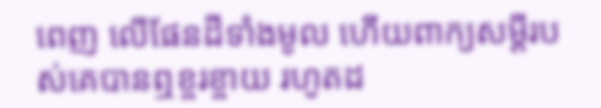ពេញ លើផែនដីទាំងមូល ហើយពាក្យសម្ដីរបស់គេបានឮខ្ចរខ្ចាយ រហូតដ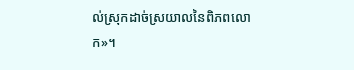ល់ស្រុកដាច់ស្រយាលនៃពិភពលោក»។